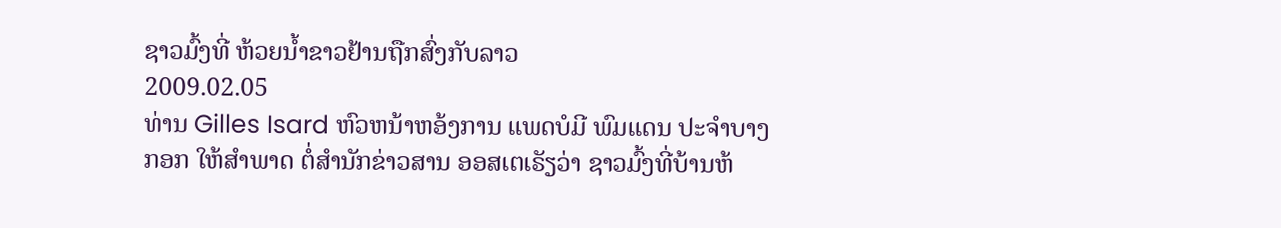ຊາວມົ້ງທີ່ ຫ້ວຍນ້ຳຂາວຢ້ານຖືກສົ່ງກັບລາວ
2009.02.05
ທ່ານ Gilles Isard ຫົວຫນ້າຫອ້ງການ ແພດບໍມີ ພົມແດນ ປະຈຳບາງກອກ ໃຫ້ສຳພາດ ຕໍ່ສຳນັກຂ່າວສານ ອອສເຕເຣັຽວ່າ ຊາວມົ້ງທີ່ບ້ານຫ້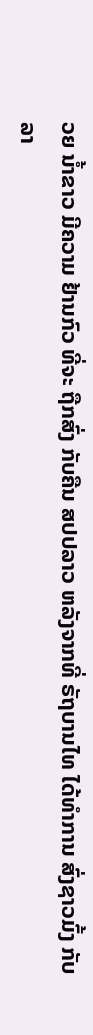ວຍ ນ້ຳຂາວ ມີຄວາມ ຢ້ານກົວ ທີ່ຈະ ຖືກສົ່ງ ກັບຄືນ ສປປລາວ ຫລັງຈາກທີ່ ຣັຖບານໄທ ໄດ້ທຳການ ສົ່ງຊາວມົ້ງ ກັບລາ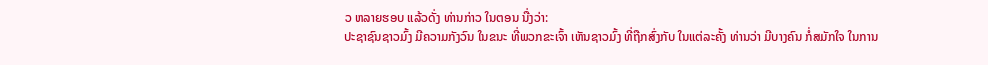ວ ຫລາຍຮອບ ແລ້ວດັ່ງ ທ່ານກ່າວ ໃນຕອນ ນື່ງວ່າ:
ປະຊາຊົນຊາວມົ້ງ ມີຄວາມກັງວົນ ໃນຂນະ ທີ່ພວກຂະເຈົ້າ ເຫັນຊາວມົ້ງ ທີ່ຖືກສົ່ງກັບ ໃນແຕ່ລະຄັ້ງ ທ່ານວ່າ ມີບາງຄົນ ກໍ່ສມັກໃຈ ໃນການ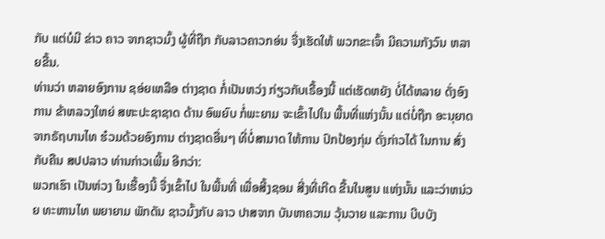ກັບ ແຕ່ບໍມີ ຂ່າວ ຄາວ ຈາກຊາວມົ້ງ ຜູ້ທີ່ຖືກ ກັບລາວຄາວກອ່ນ ຈື່ງເຮັດໃຫ້ ພວກຂະເຈົ້າ ມີຄວາມກັງວົນ ຫລາຍຂື້ນ.
ທ່ານວ່າ ຫລາຍອົງການ ຊອ່ຍເຫລືອ ຕ່າງຊາດ ກໍ່ເປັນຫວ່ງ ກ່ຽວກັບເຣື້ອງນີ້ ແຕ່ເຮັດຫຍັງ ບໍ່ໄດ້ຫລາຍ ດັ່ງອົງການ ຂ້າຫລວງໃຫຍ່ ສຫະປະຊາຊາດ ດ້ານ ອົພຍົບ ກໍ່ພະຍາມ ຈະເຂົ້າໄປໃນ ພື້ນທີ່ແຫ່ງນັ້ນ ແຕ່ບໍ່ຖືກ ອະນຸຍາດ ຈາກຣັຖບານໄທ ຮ໋ວມດ້ວຍອົງການ ຕ່າງຊາດອື່ນໆ ທີ່ບໍ່ສາມາດ ໃຫ້ການ ປົກປ້ອງກຸ່ມ ດັ່ງກ່າວໄດ້ ໃນການ ສົ່ງກັບຄືນ ສປປລາວ ທ່ານກ່າວເພີ້ມ ອີກວ່າ:
ພວກເຮົາ ເປັນຫ່ວງ ໃນເຮື້ອງນີ້ ຈື່ງເຂົ້າໄປ ໃນພື້ນທີ່ ເພື່ອສີ້ງຊອມ ສີ່ງທີ່ເກີດ ຂື້ນໃນສູນ ແຫ່ງນັ້ນ ແລະວ່າຫນ່ວຍ ທະຫານໄທ ພຍາຍາມ ພັກດັນ ຊາວມົ້ງກັບ ລາວ ປາສຈາກ ບັນຫາຄວາມ ວຸ້ນວາຍ ແລະການ ບີບບັງ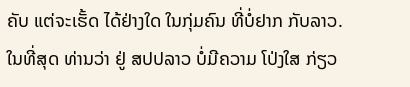ຄັບ ແຕ່ຈະເຮັ້ດ ໄດ້ຢ່າງໃດ ໃນກຸ່ມຄົນ ທີ່ບໍ່ຢາກ ກັບລາວ.
ໃນທີ່ສຸດ ທ່ານວ່າ ຢູ່ ສປປລາວ ບໍ່ມີຄວາມ ໂປ່ງໃສ ກ່ຽວ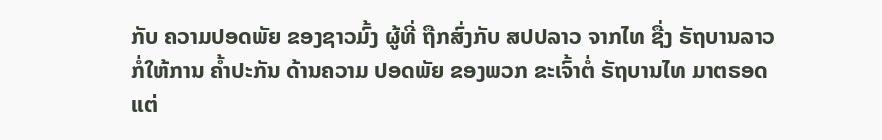ກັບ ຄວາມປອດພັຍ ຂອງຊາວມົ້ງ ຜູ້ທີ່ ຖືກສົ່ງກັບ ສປປລາວ ຈາກໄທ ຊື່ງ ຣັຖບານລາວ ກໍ່ໃຫ້ການ ຄ້ຳປະກັນ ດ້ານຄວາມ ປອດພັຍ ຂອງພວກ ຂະເຈົ້າຕໍ່ ຣັຖບານໄທ ມາຕຣອດ ແຕ່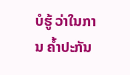ບໍຮູ້ ວ່າໃນການ ຄ້ຳປະກັນ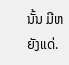ນັ້ນ ມີຫຍັງແດ່.